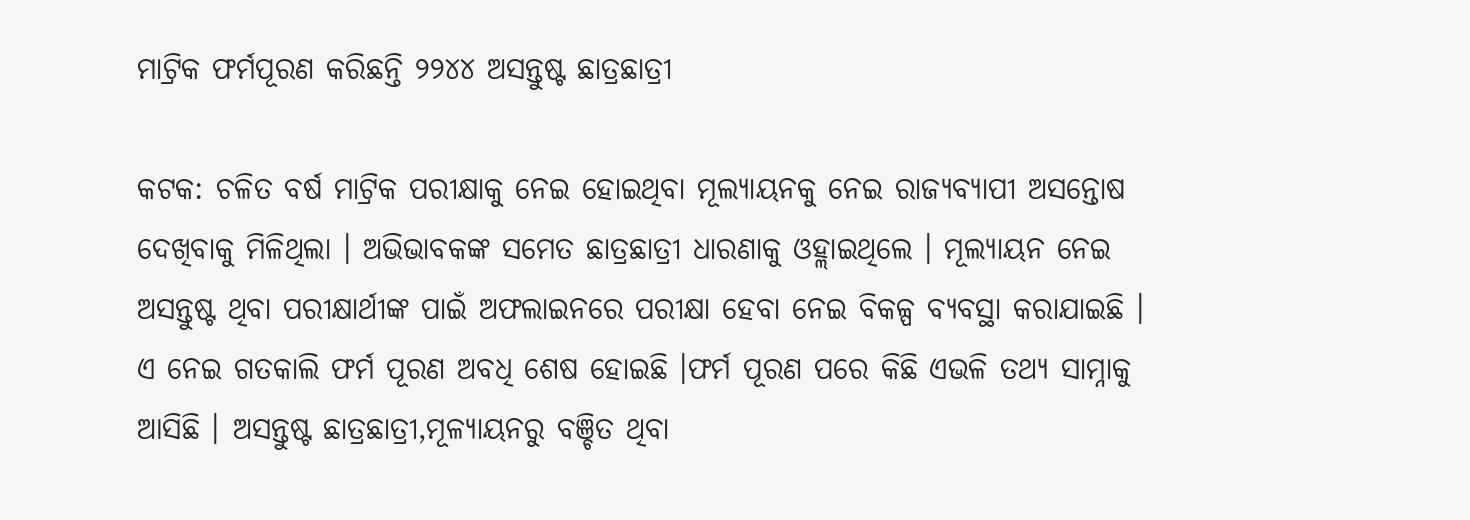ମାଟ୍ରିକ ଫର୍ମପୂରଣ କରିଛନ୍ତି ୨୨୪୪ ଅସନ୍ତୁଷ୍ଟ ଛାତ୍ରଛାତ୍ରୀ

କଟକ: ଚଳିତ ବର୍ଷ ମାଟ୍ରିକ ପରୀକ୍ଷାକୁ ନେଇ ହୋଇଥିବା ମୂଲ୍ୟାୟନକୁ ନେଇ ରାଜ୍ୟବ୍ୟାପୀ ଅସନ୍ତୋଷ ଦେଖିବାକୁ ମିଳିଥିଲା । ଅଭିଭାବକଙ୍କ ସମେତ ଛାତ୍ରଛାତ୍ରୀ ଧାରଣାକୁ ଓହ୍ଲାଇଥିଲେ । ମୂଲ୍ୟାୟନ ନେଇ ଅସନ୍ତୁଷ୍ଟ ଥିବା ପରୀକ୍ଷାର୍ଥୀଙ୍କ ପାଇଁ ଅଫଲାଇନରେ ପରୀକ୍ଷା ହେବା ନେଇ ବିକଳ୍ପ ବ୍ୟବସ୍ଥା କରାଯାଇଛି । ଏ ନେଇ ଗତକାଲି ଫର୍ମ ପୂରଣ ଅବଧି ଶେଷ ହୋଇଛି ।ଫର୍ମ ପୂରଣ ପରେ କିଛି ଏଭଳି ତଥ୍ୟ ସାମ୍ନାକୁ ଆସିଛି । ଅସନ୍ତୁଷ୍ଟ ଛାତ୍ରଛାତ୍ରୀ,ମୂଳ୍ୟାୟନରୁ ବଞ୍ଚିତ ଥିବା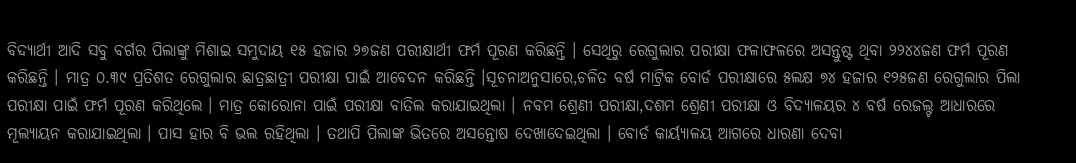ବିଦ୍ୟାର୍ଥୀ ଆଦି ସବୁ ବର୍ଗର ପିଲାଙ୍କୁ ମିଶାଇ ସମୁଦାୟ ୧୫ ହଜାର ୨୭ଜଣ ପରୀକ୍ଷାର୍ଥୀ ଫର୍ମ ପୂରଣ କରିଛନ୍ତି । ସେଥିରୁ ରେଗୁଲାର ପରୀକ୍ଷା ଫଳାଫଳରେ ଅସନ୍ତୁଷ୍ଟ ଥିବା ୨୨୪୪ଜଣ ଫର୍ମ ପୂରଣ କରିଛନ୍ତି । ମାତ୍ର ୦.୩୯ ପ୍ରତିଶତ ରେଗୁଲାର ଛାତ୍ରଛାତ୍ରୀ ପରୀକ୍ଷା ପାଇଁ ଆବେଦନ କରିଛନ୍ତି ।ସୂଚନାଅନୁସାରେ,ଚଳିତ ବର୍ଷ ମାଟ୍ରିକ ବୋର୍ଡ ପରୀକ୍ଷାରେ ୫ଲକ୍ଷ ୭୪ ହଜାର ୧୨୫ଜଣ ରେଗୁଲାର ପିଲା ପରୀକ୍ଷା ପାଇଁ ଫର୍ମ ପୂରଣ କରିଥିଲେ । ମାତ୍ର କୋରୋନା ପାଇଁ ପରୀକ୍ଷା ବାତିଲ କରାଯାଇଥିଲା । ନବମ ଶ୍ରେଣୀ ପରୀକ୍ଷା,ଦଶମ ଶ୍ରେଣୀ ପରୀକ୍ଷା ଓ ବିଦ୍ୟାଳୟର ୪ ବର୍ଷ ରେଜଲ୍ଟ ଆଧାରରେ ମୂଲ୍ୟାୟନ କରାଯାଇଥିଲା । ପାସ ହାର ବି ଭଲ ରହିଥିଲା । ତଥାପି ପିଲାଙ୍କ ଭିତରେ ଅସନ୍ତୋଷ ଦେଖାଦେଇଥିଲା । ବୋର୍ଡ କାର୍ୟ୍ୟାଳୟ ଆଗରେ ଧାରଣା ଦେବା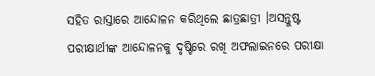ସହିତ ରାସ୍ତାରେ ଆନ୍ଦୋଳନ କରିଥିଲେ ଛାତ୍ରଛାତ୍ରୀ ।ଅସନ୍ତୁଷ୍ଟ ପରୀକ୍ଷାର୍ଥୀଙ୍କ ଆନ୍ଦୋଳନକୁ ଦୃଷ୍ଟିରେ ରଖି ଅଫଲାଇନରେ ପରୀକ୍ଷା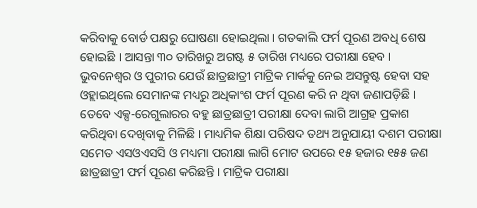କରିବାକୁ ବୋର୍ଡ ପକ୍ଷରୁ ଘୋଷଣା ହୋଇଥିଲା । ଗତକାଲି ଫର୍ମ ପୂରଣ ଅବଧି ଶେଷ ହୋଇଛି । ଆସନ୍ତା ୩୦ ତାରିଖରୁ ଅଗଷ୍ଟ ୫ ତାରିଖ ମଧ୍ୟରେ ପରୀକ୍ଷା ହେବ ।
ଭୁବନେଶ୍ୱର ଓ ପୁରୀର ଯେଉଁ ଛାତ୍ରଛାତ୍ରୀ ମାଟ୍ରିକ ମାର୍କକୁ ନେଇ ଅସନ୍ତୁଷ୍ଟ ହେବା ସହ ଓହ୍ଲାଇଥିଲେ ସେମାନଙ୍କ ମଧ୍ୟରୁ ଅଧିକାଂଶ ଫର୍ମ ପୂରଣ କରି ନ ଥିବା ଜଣାପଡ଼ିଛି । ତେବେ ଏକ୍ସ-ରେଗୁଲାରର ବହୁ ଛାତ୍ରଛାତ୍ରୀ ପରୀକ୍ଷା ଦେବା ଲାଗି ଆଗ୍ରହ ପ୍ରକାଶ କରିଥିବା ଦେଖିବାକୁ ମିଳିଛି । ମାଧ୍ୟମିକ ଶିକ୍ଷା ପରିଷଦ ତଥ୍ୟ ଅନୁଯାୟୀ ଦଶମ ପରୀକ୍ଷା ସମେତ ଏସଓଏସସି ଓ ମଧ୍ୟମା ପରୀକ୍ଷା ଲାଗି ମୋଟ ଉପରେ ୧୫ ହଜାର ୧୫୫ ଜଣ ଛାତ୍ରଛାତ୍ରୀ ଫର୍ମ ପୂରଣ କରିଛନ୍ତି । ମାଟ୍ରିକ ପରୀକ୍ଷା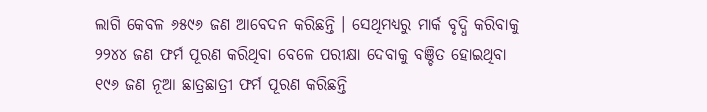ଲାଗି କେବଳ ୬୫୯୬ ଜଣ ଆବେଦନ କରିଛନ୍ତି । ସେଥିମଧ୍ୟରୁ ମାର୍କ ବୃଦ୍ଧି କରିବାକୁ ୨୨୪୪ ଜଣ ଫର୍ମ ପୂରଣ କରିଥିବା ବେଳେ ପରୀକ୍ଷା ଦେବାକୁ ବଞ୍ଚିତ ହୋଇଥିବା ୧୯୬ ଜଣ ନୂଆ ଛାତ୍ରଛାତ୍ରୀ ଫର୍ମ ପୂରଣ କରିଛନ୍ତି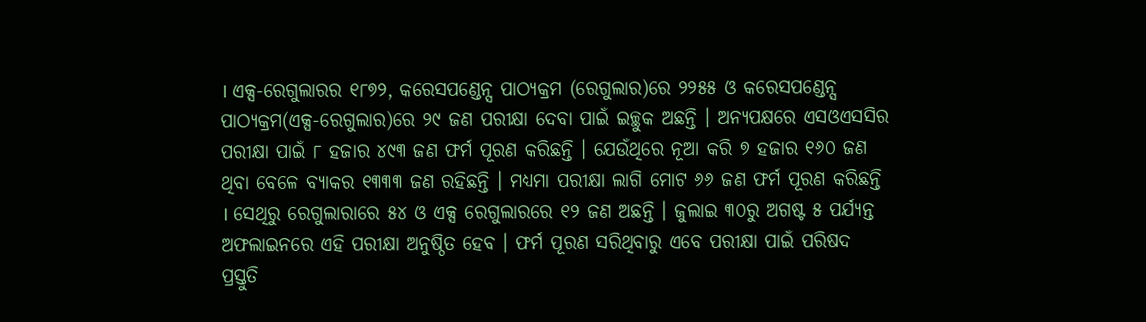। ଏକ୍ସ-ରେଗୁଲାରର ୧୮୭୨, କରେସପଣ୍ଡେନ୍ସ ପାଠ୍ୟକ୍ରମ (ରେଗୁଲାର)ରେ ୨୨୫୫ ଓ କରେସପଣ୍ଡେନ୍ସ ପାଠ୍ୟକ୍ରମ(ଏକ୍ସ-ରେଗୁଲାର)ରେ ୨୯ ଜଣ ପରୀକ୍ଷା ଦେବା ପାଇଁ ଇଚ୍ଛୁକ ଅଛନ୍ତି । ଅନ୍ୟପକ୍ଷରେ ଏସଓଏସସିର ପରୀକ୍ଷା ପାଇଁ ୮ ହଜାର ୪୯୩ ଜଣ ଫର୍ମ ପୂରଣ କରିଛନ୍ତି । ଯେଉଁଥିରେ ନୂଆ କରି ୭ ହଜାର ୧୬୦ ଜଣ ଥିବା ବେଳେ ବ୍ୟାକର ୧୩୩୩ ଜଣ ରହିଛନ୍ତି । ମଧ୍ୟମା ପରୀକ୍ଷା ଲାଗି ମୋଟ ୬୬ ଜଣ ଫର୍ମ ପୂରଣ କରିଛନ୍ତି । ସେଥିରୁ ରେଗୁଲାରାରେ ୫୪ ଓ ଏକ୍ସ ରେଗୁଲାରରେ ୧୨ ଜଣ ଅଛନ୍ତି । ଜୁଲାଇ ୩୦ରୁ ଅଗଷ୍ଟ ୫ ପର୍ଯ୍ୟନ୍ତ ଅଫଲାଇନରେ ଏହି ପରୀକ୍ଷା ଅନୁଷ୍ଠିତ ହେବ । ଫର୍ମ ପୂରଣ ସରିଥିବାରୁ ଏବେ ପରୀକ୍ଷା ପାଇଁ ପରିଷଦ ପ୍ରସ୍ତୁତି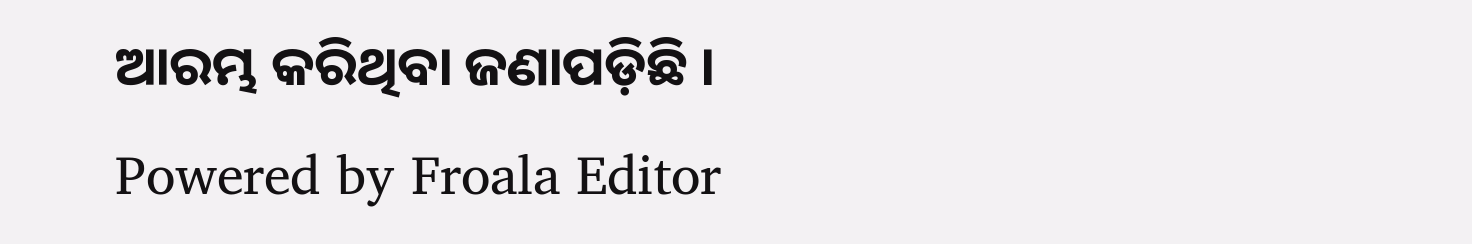ଆରମ୍ଭ କରିଥିବା ଜଣାପଡ଼ିଛି ।
Powered by Froala Editor